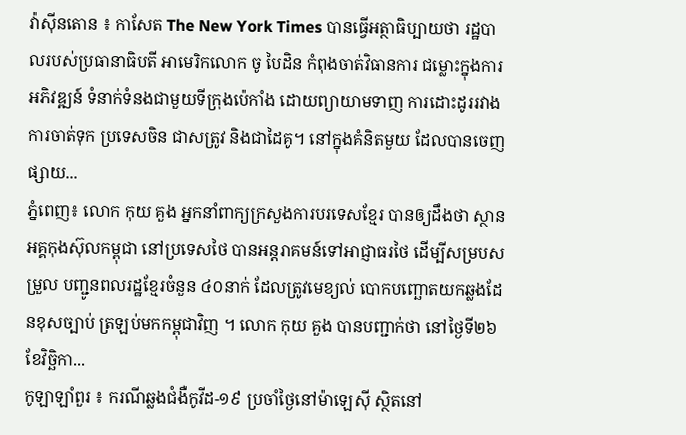វ៉ាស៊ីនតោន ៖ កាសែត The New York Times បានធ្វើអត្ថាធិប្បាយថា រដ្ឋបាលរបស់ប្រធានាធិបតី អាមេរិកលោក ចូ បៃដិន កំពុងចាត់វិធានការ ជម្លោះក្នុងការអភិវឌ្ឍន៍ ទំនាក់ទំនងជាមួយទីក្រុងប៉េកាំង ដោយព្យាយាមទាញ ការដោះដូររវាងការចាត់ទុក ប្រទេសចិន ជាសត្រូវ និងជាដៃគូ។ នៅក្នុងគំនិតមួយ ដែលបានចេញផ្សាយ...
ភ្នំពេញ៖ លោក កុយ គួង អ្នកនាំពាក្យក្រសួងការបរទេសខ្មែរ បានឲ្យដឹងថា ស្ថានអគ្គកុងស៊ុលកម្ពុជា នៅប្រទេសថៃ បានអន្តរាគមន៍ទៅអាជ្ញាធរថៃ ដើម្បីសម្របសម្រួល បញ្ជូនពលរដ្ឋខ្មែរចំនួន ៤០នាក់ ដែលត្រូវមេខ្យល់ បោកបញ្ឆោតយកឆ្លងដែនខុសច្បាប់ ត្រឡប់មកកម្ពុជាវិញ ។ លោក កុយ គួង បានបញ្ជាក់ថា នៅថ្ងៃទី២៦ ខែវិច្ឆិកា...
កូឡាឡាំពួរ ៖ ករណីឆ្លងជំងឺកូវីដ-១៩ ប្រចាំថ្ងៃនៅម៉ាឡេស៊ី ស្ថិតនៅ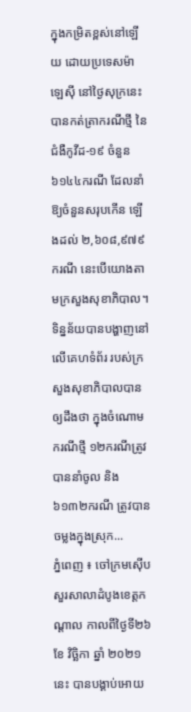ក្នុងកម្រិតខ្ពស់នៅឡើយ ដោយប្រទេសម៉ាឡេស៊ី នៅថ្ងៃសុក្រនេះ បានកត់ត្រាករណីថ្មី នៃជំងឺកូវីដ-១៩ ចំនួន ៦១៤៤ករណី ដែលនាំឱ្យចំនួនសរុបកើន ឡើងដល់ ២,៦០៨,៩៧៩ករណី នេះបើយោងតាមក្រសួងសុខាភិបាល។ ទិន្នន័យបានបង្ហាញនៅលើគេហទំព័រ របស់ក្រសួងសុខាភិបាលបានឲ្យដឹងថា ក្នុងចំណោមករណីថ្មី ១២ករណីត្រូវបាននាំចូល និង ៦១៣២ករណី ត្រូវបានចម្លងក្នុងស្រុក...
ភ្នំពេញ ៖ ចៅក្រមស៊ើបសួរសាលាដំបូងខេត្តកណ្តាល កាលពីថ្ងៃទី២៦ ខែ វិច្ឆិកា ឆ្នាំ ២០២១ នេះ បានបង្គាប់អោយ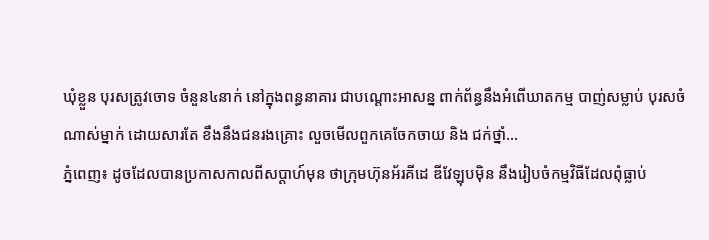ឃុំខ្លួន បុរសត្រូវចោទ ចំនួន៤នាក់ នៅក្នុងពន្ធនាគារ ជាបណ្តោះអាសន្ន ពាក់ព័ន្ធនឹងអំពើឃាតកម្ម បាញ់សម្លាប់ បុរសចំណាស់ម្នាក់ ដោយសារតែ ខឹងនឹងជនរងគ្រោះ លួចមើលពួកគេចែកចាយ និង ជក់ថ្នាំ...
ភ្នំពេញ៖ ដូចដែលបានប្រកាសកាលពីសប្តាហ៍មុន ថាក្រុមហ៊ុនអ័រគីដេ ឌីវែឡុបម៉ិន នឹងរៀបចំកម្មវិធីដែលពុំធ្លាប់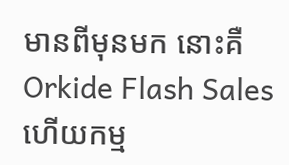មានពីមុនមក នោះគឺ Orkide Flash Sales ហើយកម្ម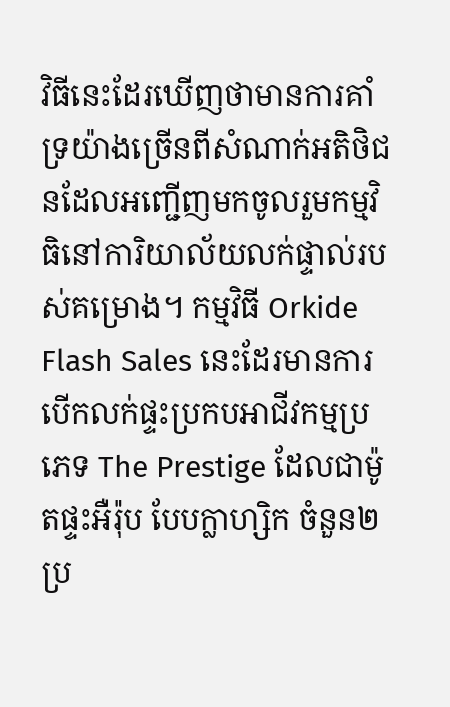វិធីនេះដែរឃើញថាមានការគាំទ្រយ៉ាងច្រើនពីសំណាក់អតិថិជនដែលអញ្ជើញមកចូលរួមកម្មវិធិនៅការិយាល័យលក់ផ្ទាល់របស់គម្រោង។ កម្មវិធី Orkide Flash Sales នេះដែរមានការបើកលក់ផ្ទះប្រកបអាជីវកម្មប្រភេទ The Prestige ដែលជាម៉ូតផ្ទះអឺរ៉ុប បែបក្លាហ្សិក ចំនួន២ប្រ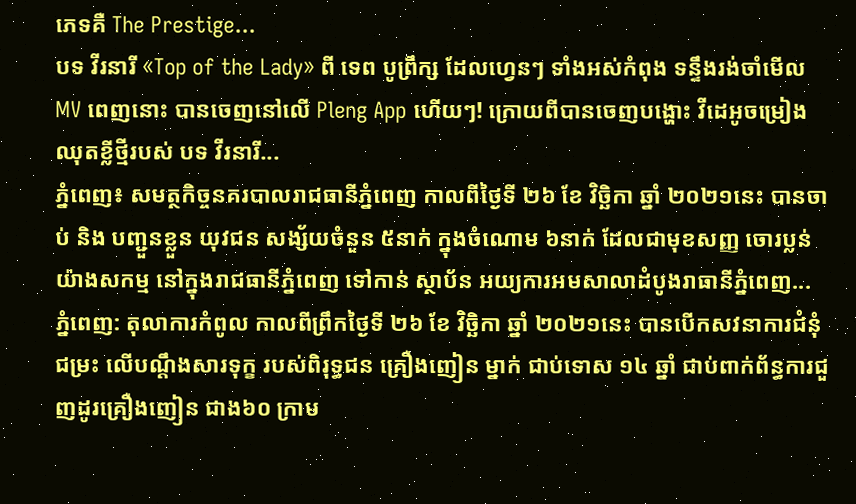ភេទគឺ The Prestige...
បទ វីរនារី «Top of the Lady» ពី ទេព បូព្រឹក្ស ដែលហ្វេនៗ ទាំងអស់កំពុង ទន្ទឹងរង់ចាំមើល MV ពេញនោះ បានចេញនៅលើ Pleng App ហើយៗ! ក្រោយពីបានចេញបង្ហោះ វីដេអូចម្រៀងឈុតខ្លីថ្មីរបស់ បទ វីរនារី...
ភ្នំពេញ៖ សមត្ថកិច្ចនគរបាលរាជធានីភ្នំពេញ កាលពីថ្ងៃទី ២៦ ខែ វិច្ឆិកា ឆ្នាំ ២០២១នេះ បានចាប់ និង បញ្ជួនខ្លួន យុវជន សង្ស័យចំនួន ៥នាក់ ក្នុងចំណោម ៦នាក់ ដែលជាមុខសញ្ញ ចោរប្លន់យ៉ាងសកម្ម នៅក្នុងរាជធានីភ្នំពេញ ទៅកាន់ ស្ថាប័ន អយ្យការអមសាលាដំបូងរាធានីភ្នំពេញ...
ភ្នំពេញ: តុលាការកំពូល កាលពីព្រឹកថ្ងៃទី ២៦ ខែ វិច្ឆិកា ឆ្នាំ ២០២១នេះ បានបើកសវនាការជំនុំជម្រះ លើបណ្តឹងសារទុក្ខ របស់ពិរុទ្ធជន គ្រឿងញៀន ម្នាក់ ជាប់ទោស ១៤ ឆ្នាំ ជាប់ពាក់ព័ន្ធការជួញដូរគ្រឿងញៀន ជាង៦០ ក្រាម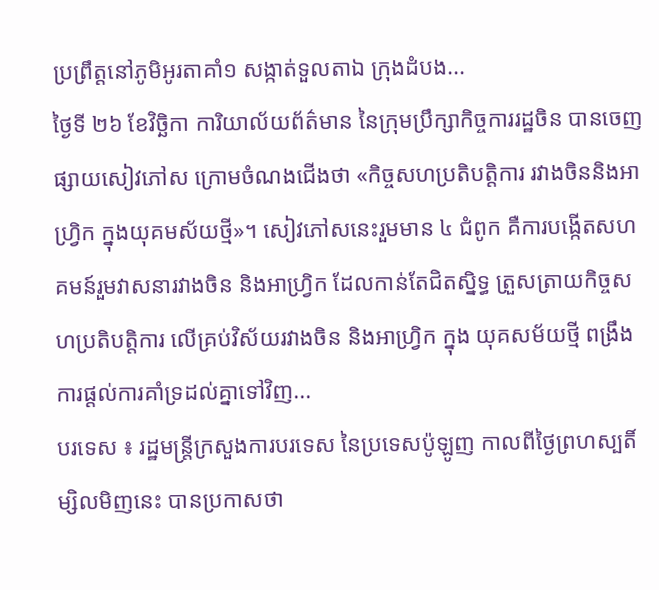ប្រព្រឹត្តនៅភូមិអូរតាគាំ១ សង្កាត់ទួលតាឯ ក្រុងដំបង...
ថ្ងៃទី ២៦ ខែវិច្ឆិកា ការិយាល័យព័ត៌មាន នៃក្រុមប្រឹក្សាកិច្ចការរដ្ឋចិន បានចេញផ្សាយសៀវភៅស ក្រោមចំណងជើងថា «កិច្ចសហប្រតិបត្តិការ រវាងចិននិងអាហ្វ្រិក ក្នុងយុគមស័យថ្មី»។ សៀវភៅសនេះរួមមាន ៤ ជំពូក គឺការបង្កើតសហគមន៍រួមវាសនារវាងចិន និងអាហ្វ្រិក ដែលកាន់តែជិតស្និទ្ធ ត្រួសត្រាយកិច្ចសហប្រតិបត្តិការ លើគ្រប់វិស័យរវាងចិន និងអាហ្វ្រិក ក្នុង យុគសម័យថ្មី ពង្រឹងការផ្តល់ការគាំទ្រដល់គ្នាទៅវិញ...
បរទេស ៖ រដ្ឋមន្ត្រីក្រសួងការបរទេស នៃប្រទេសប៉ូឡូញ កាលពីថ្ងៃព្រហស្បតិ៍ម្សិលមិញនេះ បានប្រកាសថា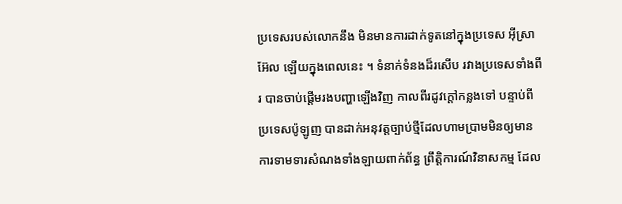ប្រទេសរបស់លោកនឹង មិនមានការដាក់ទូតនៅក្នុងប្រទេស អ៊ីស្រាអ៊ែល ឡើយក្នុងពេលនេះ ។ ទំនាក់ទំនងដ៏រសើប រវាងប្រទេសទាំងពីរ បានចាប់ផ្តើមរងបញ្ហាឡើងវិញ កាលពីរដូវក្តៅកន្លងទៅ បន្ទាប់ពីប្រទេសប៉ូឡូញ បានដាក់អនុវត្តច្បាប់ថ្មីដែលហាមប្រាមមិនឲ្យមានការទាមទារសំណងទាំងឡាយពាក់ព័ន្ធ ព្រឹត្តិការណ៍វិនាសកម្ម ដែល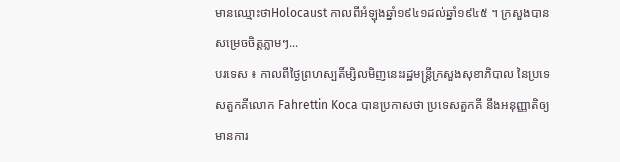មានឈ្មោះថាHolocaust កាលពីអំឡុងឆ្នាំ១៩៤១ដល់ឆ្នាំ១៩៤៥ ។ ក្រសួងបានសម្រេចចិត្តភ្លាមៗ...
បរទេស ៖ កាលពីថ្ងៃព្រហស្បតិ៍ម្សិលមិញនេះរដ្ឋមន្ត្រីក្រសួងសុខាភិបាល នៃប្រទេសតួកគីលោក Fahrettin Koca បានប្រកាសថា ប្រទេសតួកគី នឹងអនុញ្ញាតិឲ្យមានការ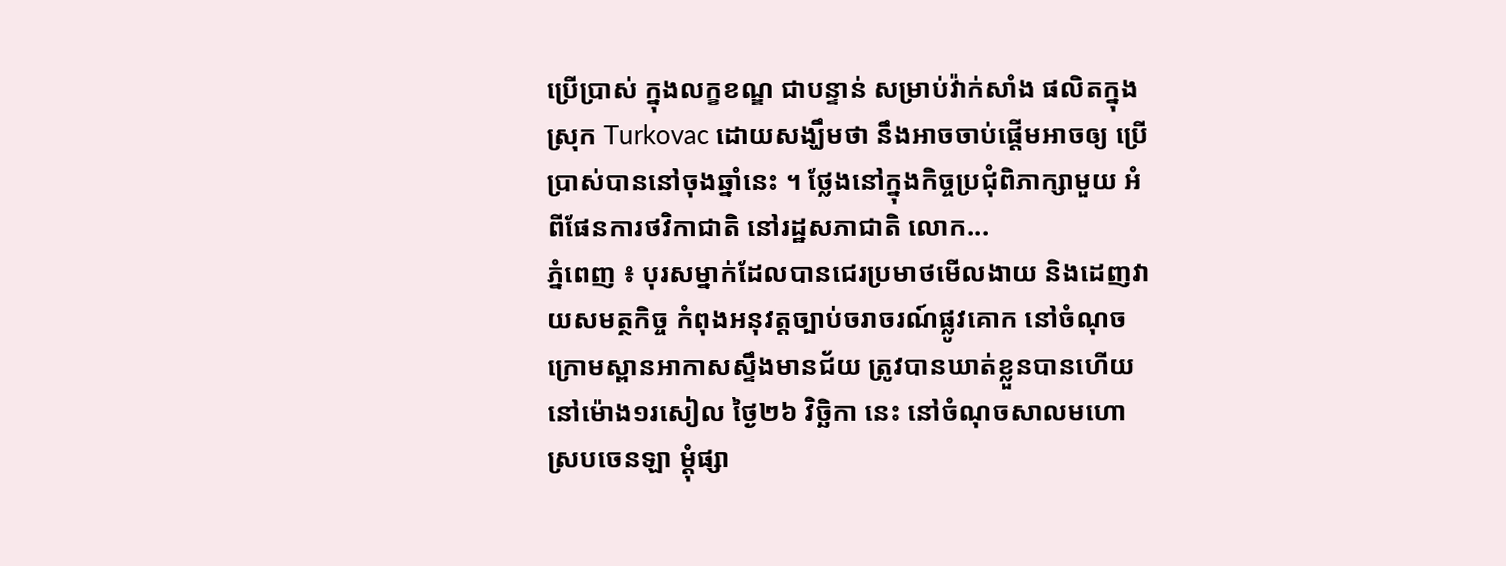ប្រើប្រាស់ ក្នុងលក្ខខណ្ឌ ជាបន្ទាន់ សម្រាប់វ៉ាក់សាំង ផលិតក្នុងស្រុក Turkovac ដោយសង្ឃឹមថា នឹងអាចចាប់ផ្តើមអាចឲ្យ ប្រើប្រាស់បាននៅចុងឆ្នាំនេះ ។ ថ្លែងនៅក្នុងកិច្ចប្រជុំពិភាក្សាមួយ អំពីផែនការថវិកាជាតិ នៅរដ្ឋសភាជាតិ លោក...
ភ្នំពេញ ៖ បុរសម្នាក់ដែលបានជេរប្រមាថមើលងាយ និងដេញវាយសមត្ថកិច្ច កំពុងអនុវត្តច្បាប់ចរាចរណ៍ផ្លូវគោក នៅចំណុចក្រោមស្ពានអាកាសស្ទឹងមានជ័យ ត្រូវបានឃាត់ខ្លួនបានហើយ នៅម៉ោង១រសៀល ថ្ងៃ២៦ វិច្ឆិកា នេះ នៅចំណុចសាលមហោស្របចេនឡា ម្តុំផ្សា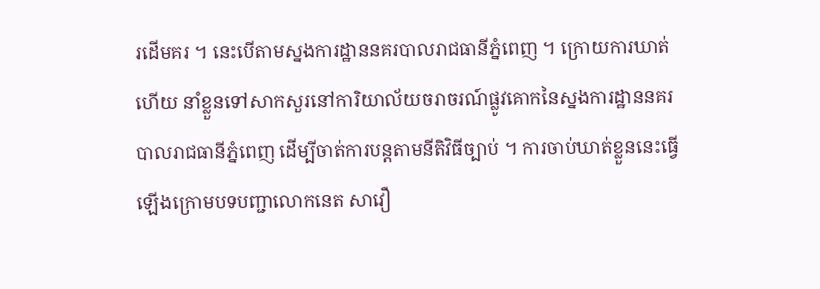រដើមគរ ។ នេះបើតាមស្នងការដ្ឋាននគរបាលរាជធានីភ្នំពេញ ។ ក្រោយការឃាត់ហើយ នាំខ្លួនទៅសាកសួរនៅការិយាល័យចរាចរណ៍ផ្លូវគោកនៃស្នងការដ្ឋាននគរបាលរាជធានីភ្នំពេញ ដើម្បីចាត់ការបន្តតាមនីតិវិធីច្បាប់ ។ ការចាប់ឃាត់ខ្លួននេះធ្វើឡើងក្រោមបទបញ្ជាលោកនេត សាវឿ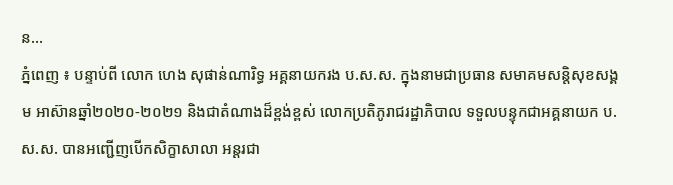ន...
ភ្នំពេញ ៖ បន្ទាប់ពី លោក ហេង សុផាន់ណារិទ្ធ អគ្គនាយករង ប.ស.ស. ក្នុងនាមជាប្រធាន សមាគមសន្តិសុខសង្គម អាស៊ានឆ្នាំ២០២០-២០២១ និងជាតំណាងដ៏ខ្ពង់ខ្ពស់ លោកប្រតិភូរាជរដ្ឋាភិបាល ទទួលបន្ទុកជាអគ្គនាយក ប.ស.ស. បានអញ្ជើញបើកសិក្ខាសាលា អន្តរជា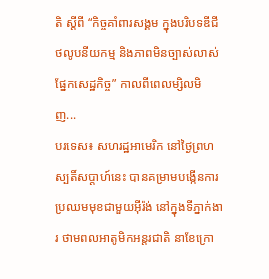តិ ស្តីពី “កិច្ចគាំពារសង្គម ក្នុងបរិបទឌីជីថលូបនីយកម្ម និងភាពមិនច្បាស់លាស់ផ្នែកសេដ្ឋកិច្ច” កាលពីពេលម្សិលមិញ...
បរទេស៖ សហរដ្ឋអាមេរិក នៅថ្ងៃព្រហស្បតិ៍សប្ដាហ៍នេះ បានគម្រាមបង្កើនការ ប្រឈមមុខជាមួយអ៊ីរ៉ង់ នៅក្នុងទីភ្នាក់ងារ ថាមពលអាតូមិកអន្តរជាតិ នាខែក្រោ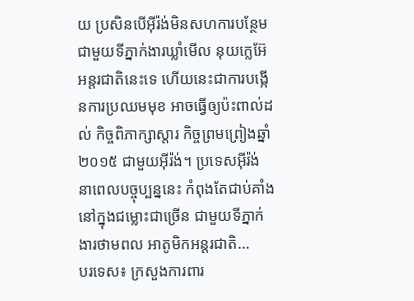យ ប្រសិនបើអ៊ីរ៉ង់មិនសហការបន្ថែម ជាមួយទីភ្នាក់ងារឃ្លាំមើល នុយក្លេអ៊ែអន្តរជាតិនេះទេ ហើយនេះជាការបង្កើនការប្រឈមមុខ អាចធ្វើឲ្យប៉ះពាល់ដល់ កិច្ចពិភាក្សាស្តារ កិច្ចព្រមព្រៀងឆ្នាំ២០១៥ ជាមួយអ៊ីរ៉ង់។ ប្រទេសអ៊ីរ៉ង់ នាពេលបច្ចុប្បន្ននេះ កំពុងតែជាប់គាំង នៅក្នុងជម្លោះជាច្រើន ជាមួយទីភ្នាក់ងារថាមពល អាតូមិកអន្តរជាតិ...
បរទេស៖ ក្រសួងការពារ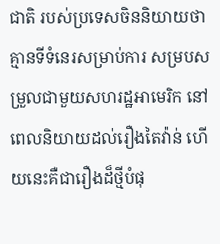ជាតិ របស់ប្រទេសចិននិយាយថា គ្មានទីទំនេរសម្រាប់ការ សម្របសម្រួលជាមួយសហរដ្ឋអាមេរិក នៅពេលនិយាយដល់រឿងតៃវ៉ាន់ ហើយនេះគឺជារឿងដ៏ថ្មីបំផុ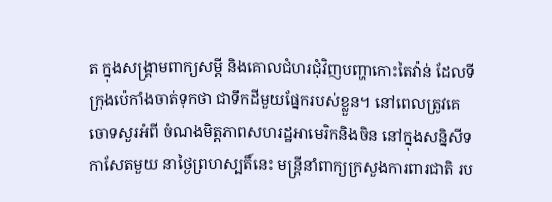ត ក្នុងសង្គ្រាមពាក្យសម្តី និងគោលជំហរជុំវិញបញ្ហាកោះតៃវ៉ាន់ ដែលទីក្រុងប៉េកាំងចាត់ទុកថា ជាទឹកដីមួយផ្នែករបស់ខ្លួន។ នៅពេលត្រូវគេចោទសួរអំពី ចំណងមិត្តភាពសហរដ្ឋអាមេរិកនិងចិន នៅក្នុងសន្និសីទកាសែតមួយ នាថ្ងៃព្រហស្បតិ៍នេះ មន្ត្រីនាំពាក្យក្រសួងការពារជាតិ រប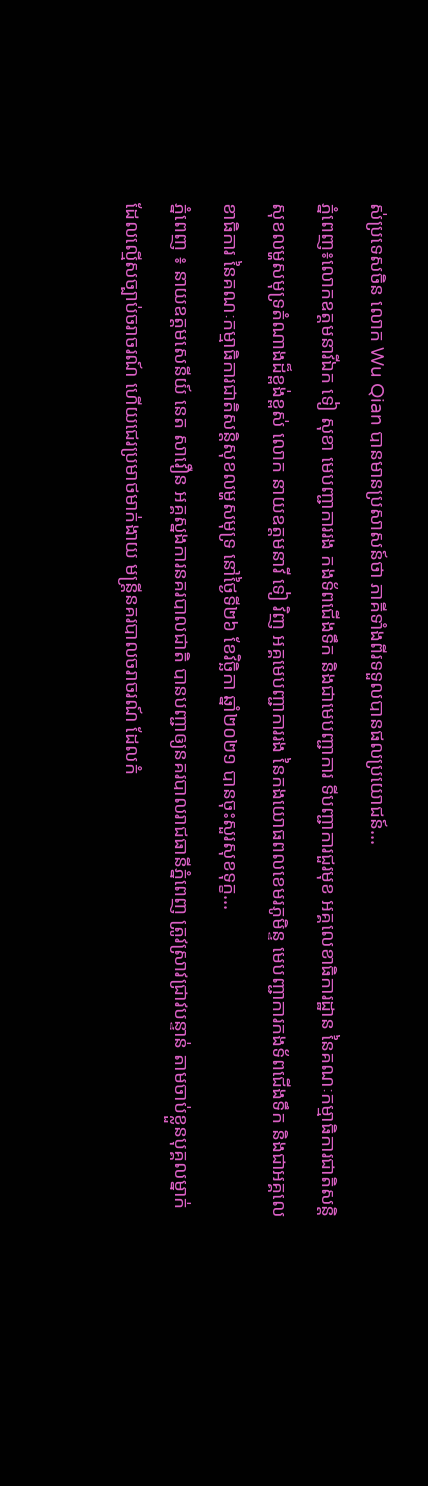ស់ប្រទេសចិន លោក Wu Qian បានមានប្រសាសន៍ថា ភាគីទាំងពីរទទួលបានផលប្រយោជន៍...
ភ្នំពេញ៖លោកឧត្តមនាវីឯក ទៀ សុខា មេបញ្ជាការរង កងទ័ពជើងទឹក និងជាមេបញ្ជាការ ទីបញ្ជាការជួរមុខ អគ្គលេខាធិការដ្ឋាន នៃគណៈកម្មាធិការជាតិសន្តិសុខលម្ហសមុទ្រតំណាងដ៏ខ្ពង់ខ្ពស់ លោក នាយឧត្តមនាវី ទៀ វិញ អគ្គមេបញ្ជាការរង នៃកងយោធពលខេមរភូមិន្ទ មេបញ្ជាការកងទ័ពជើងទឹក និងជាអគ្គលេខាធិការ នៃគណៈកម្មាធិការជាតិសន្តិសុខលម្ហសមុទ្រ នៅថ្ងៃទី២៦ ខែវិច្ឆិកា ឆ្នាំ២០២១ បានចុះសួរសុខទុក្ខ...
ភ្នំពេញ ៖ នាយឧត្តមសេនីយ៍ នេត សាវឿន អគ្គស្នងការនគរបាលជាតិ បានបញ្ជាឲ្យនគរបាលរាជធានីភ្នំពេញ ត្រូវស្រាវជ្រាវបន្ទាន់ តាមចាប់ខ្លួនបុគ្គលម្នាក់ ដែលល្មើសច្បាប់ចរាចរណ៍ ហើយជេរប្រមាថមាក់ងាយ មន្ដ្រីនគរបាលចរាចរណ៍ ដែលកំ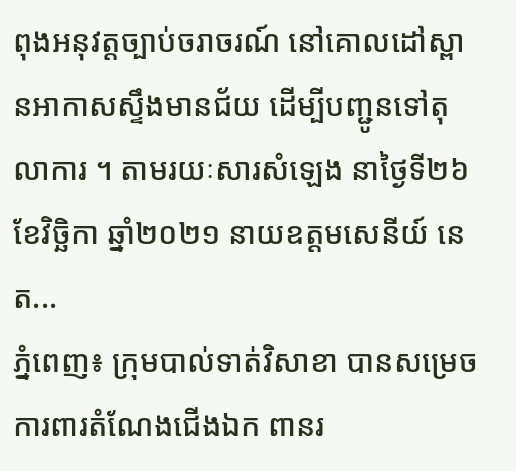ពុងអនុវត្តច្បាប់ចរាចរណ៍ នៅគោលដៅស្ពានអាកាសស្ទឹងមានជ័យ ដើម្បីបញ្ជូនទៅតុលាការ ។ តាមរយៈសារសំឡេង នាថ្ងៃទី២៦ ខែវិច្ឆិកា ឆ្នាំ២០២១ នាយឧត្តមសេនីយ៍ នេត...
ភ្នំពេញ៖ ក្រុមបាល់ទាត់វិសាខា បានសម្រេចការពារតំណែងជើងឯក ពានរ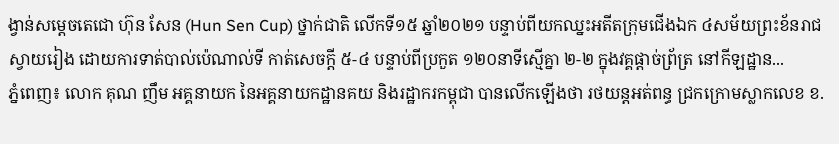ង្វាន់សម្ដេចតេជោ ហ៊ុន សែន (Hun Sen Cup) ថ្នាក់ជាតិ លើកទី១៥ ឆ្នាំ២០២១ បន្ទាប់ពីយកឈ្នះអតីតក្រុមជើងឯក ៤សម័យព្រះខ័នរាជស្វាយរៀង ដោយការទាត់បាល់ប៉េណាល់ទី កាត់សេចក្ដី ៥-៤ បន្ទាប់ពីប្រកួត ១២០នាទីស្មើគ្នា ២-២ ក្នុងវគ្គផ្ដាច់ព្រ័ត្រ នៅកីឡដ្ឋាន...
ភ្នំពេញ៖ លោក គុណ ញឹម អគ្គនាយក នៃអគ្គនាយកដ្ឋានគយ និងរដ្ឋាករកម្ពុជា បានលើកឡើងថា រថយន្តអត់ពន្ធ ជ្រកក្រោមស្លាកលេខ ខ.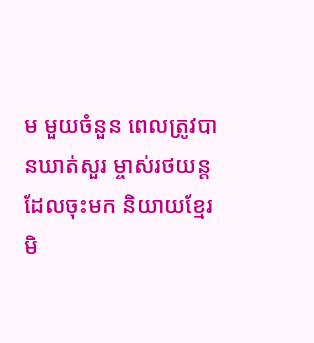ម មួយចំនួន ពេលត្រូវបានឃាត់សួរ ម្ចាស់រថយន្តដែលចុះមក និយាយខ្មែរមិ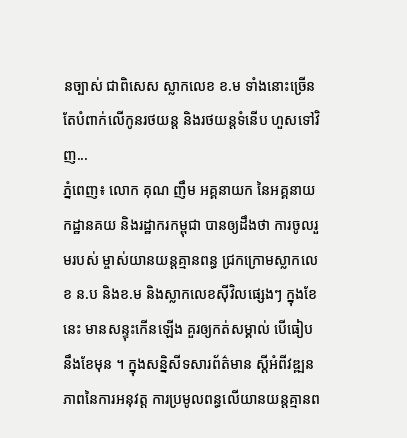នច្បាស់ ជាពិសេស ស្លាកលេខ ខ.ម ទាំងនោះច្រើន តែបំពាក់លើកូនរថយន្ត និងរថយន្តទំនើប ហួសទៅវិញ...
ភ្នំពេញ៖ លោក គុណ ញឹម អគ្គនាយក នៃអគ្គនាយកដ្ឋានគយ និងរដ្ឋាករកម្ពុជា បានឲ្យដឹងថា ការចូលរួមរបស់ ម្ចាស់យានយន្តគ្មានពន្ធ ជ្រកក្រោមស្លាកលេខ ន.ប និងខ.ម និងស្លាកលេខស៊ីវិលផ្សេងៗ ក្នុងខែនេះ មានសន្ទុះកើនឡើង គួរឲ្យកត់សម្គាល់ បើធៀបនឹងខែមុន ។ ក្នុងសន្និសីទសារព័ត៌មាន ស្តីអំពីវឌ្ឍនភាពនៃការអនុវត្ត ការប្រមូលពន្ធលើយានយន្តគ្មានព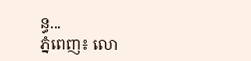ន្ធ...
ភ្នំពេញ៖ លោ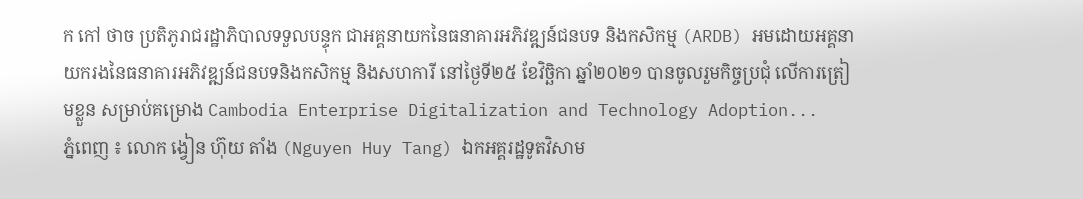ក កៅ ថាច ប្រតិភូរាជរដ្ឋាភិបាលទទួលបន្ទុក ជាអគ្គនាយកនៃធនាគារអភិវឌ្ឍន៍ជនបទ និងកសិកម្ម (ARDB) អមដោយអគ្គនាយករងនៃធនាគារអភិវឌ្ឍន៍ជនបទនិងកសិកម្ម និងសហការី នៅថ្ងៃទី២៥ ខែវិច្ឆិកា ឆ្នាំ២០២១ បានចូលរួមកិច្ចប្រជុំ លើការត្រៀមខ្លួន សម្រាប់គម្រោង Cambodia Enterprise Digitalization and Technology Adoption...
ភ្នំពេញ ៖ លោក ង្វៀន ហ៊ុយ តាំង (Nguyen Huy Tang) ឯកអគ្គរដ្ឋទូតវិសាម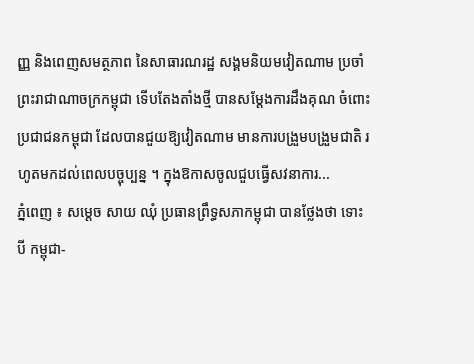ញ្ញ និងពេញសមត្ថភាព នៃសាធារណរដ្ឋ សង្គមនិយមវៀតណាម ប្រចាំព្រះរាជាណាចក្រកម្ពុជា ទើបតែងតាំងថ្មី បានសម្ដែងការដឹងគុណ ចំពោះប្រជាជនកម្ពុជា ដែលបានជួយឱ្យវៀតណាម មានការបង្រួមបង្រួមជាតិ រហូតមកដល់ពេលបច្ចុប្បន្ន ។ ក្នុងឱកាសចូលជួបធ្វើសវនាការ...
ភ្នំពេញ ៖ សម្តេច សាយ ឈុំ ប្រធានព្រឹទ្ធសភាកម្ពុជា បានថ្លែងថា ទោះបី កម្ពុជា-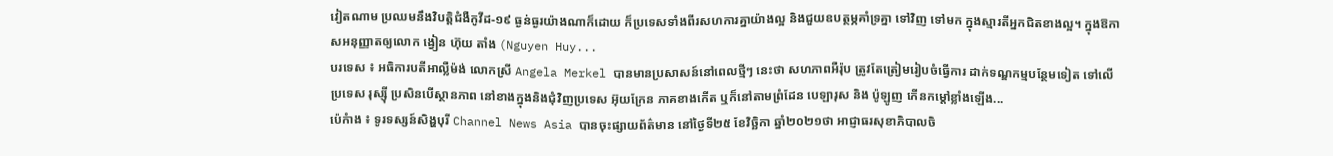វៀតណាម ប្រឈមនឹងវិបត្តិជំងឺកូវីដ-១៩ ធ្ងន់ធ្ងរយ៉ាងណាក៏ដោយ ក៏ប្រទេសទាំងពីរសហការគ្នាយ៉ាងល្អ និងជួយឧបត្ថម្ភគាំទ្រគ្នា ទៅវិញ ទៅមក ក្នុងស្មារតីអ្នកជិតខាងល្អ។ ក្នុងឱកាសអនុញ្ញាតឲ្យលោក ង្វៀន ហ៊ុយ តាំង (Nguyen Huy...
បរទេស ៖ អធិការបតីអាល្លឺម៉ង់ លោកស្រី Angela Merkel បានមានប្រសាសន៍នៅពេលថ្មីៗ នេះថា សហភាពអឺរ៉ុប ត្រូវតែត្រៀមរៀបចំធ្វើការ ដាក់ទណ្ឌកម្មបន្ថែមទៀត ទៅលើប្រទេស រុស្ស៊ី ប្រសិនបើស្ថានភាព នៅខាងក្នុងនិងជុំវិញប្រទេស អ៊ុយក្រែន ភាគខាងកើត ឬក៏នៅតាមព្រំដែន បេឡារុស និង ប៉ូឡូញ កើនកម្តៅខ្លាំងឡើង...
ប៉េកំាង ៖ ទូរទស្សន៍សិង្ហបុរី Channel News Asia បានចុះផ្សាយព័ត៌មាន នៅថ្ងៃទី២៥ ខែវិច្ឆិកា ឆ្នាំ២០២១ថា អាជ្ញាធរសុខាភិបាលចិ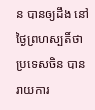ន បានឲ្យដឹង នៅថ្ងៃព្រហស្បតិ៍ថា ប្រទេសចិន បានរាយការ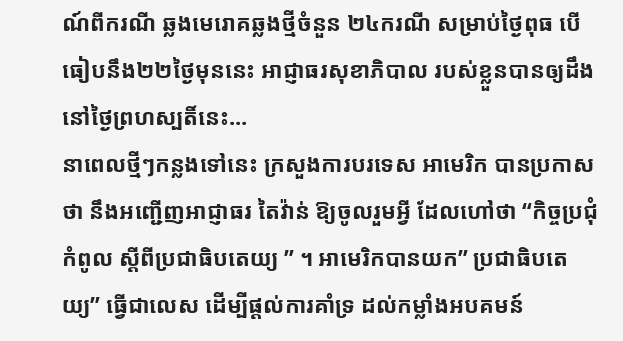ណ៍ពីករណី ឆ្លងមេរោគឆ្លងថ្មីចំនួន ២៤ករណី សម្រាប់ថ្ងៃពុធ បើធៀបនឹង២២ថ្ងៃមុននេះ អាជ្ញាធរសុខាភិបាល របស់ខ្លួនបានឲ្យដឹង នៅថ្ងៃព្រហស្បតិ៍នេះ...
នាពេលថ្មីៗកន្លងទៅនេះ ក្រសួងការបរទេស អាមេរិក បានប្រកាសថា នឹងអញ្ជើញអាជ្ញាធរ តៃវ៉ាន់ ឱ្យចូលរួមអ្វី ដែលហៅថា “កិច្ចប្រជុំកំពូល ស្តីពីប្រជាធិបតេយ្យ ” ។ អាមេរិកបានយក” ប្រជាធិបតេយ្យ” ធ្វើជាលេស ដើម្បីផ្តល់ការគាំទ្រ ដល់កម្លាំងអបគមន៍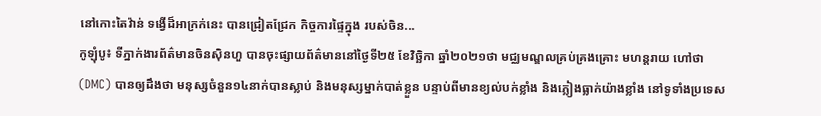នៅកោះតៃវ៉ាន់ ទង្វើដ៏អាក្រក់នេះ បានជ្រៀតជ្រែក កិច្ចការផ្ទៃក្នុង របស់ចិន...
កូឡុំបូ៖ ទីភ្នាក់ងារព័ត៌មានចិនស៊ិនហួ បានចុះផ្សាយព័ត៌មាននៅថ្ងៃទី២៥ ខែវិច្ឆិកា ឆ្នាំ២០២១ថា មជ្ឈមណ្ឌលគ្រប់គ្រងគ្រោះ មហន្តរាយ ហៅថា (DMC) បានឲ្យដឹងថា មនុស្សចំនួន១៤នាក់បានស្លាប់ និងមនុស្សម្នាក់បាត់ខ្លួន បន្ទាប់ពីមានខ្យល់បក់ខ្លាំង និងភ្លៀងធ្លាក់យ៉ាងខ្លាំង នៅទូទាំងប្រទេស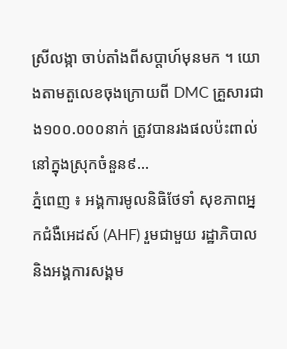ស្រីលង្កា ចាប់តាំងពីសប្តាហ៍មុនមក ។ យោងតាមតួលេខចុងក្រោយពី DMC គ្រួសារជាង១០០.០០០នាក់ ត្រូវបានរងផលប៉ះពាល់ នៅក្នុងស្រុកចំនួន៩...
ភ្នំពេញ ៖ អង្គការមូលនិធិថែទាំ សុខភាពអ្នកជំងឺអេដស៍ (AHF) រួមជាមួយ រដ្ឋាភិបាល និងអង្គការសង្គម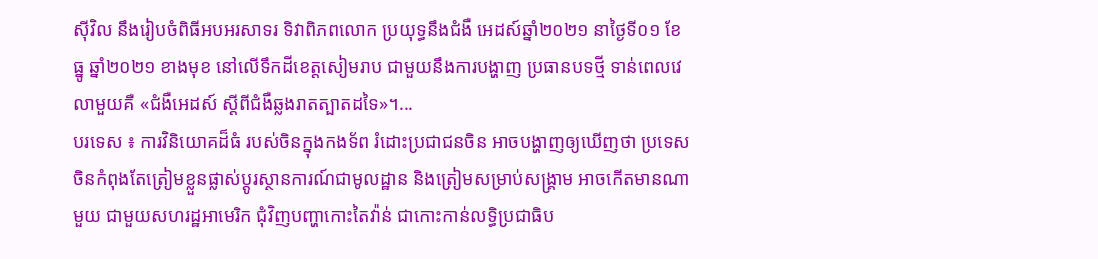ស៊ីវិល នឹងរៀបចំពិធីអបអរសាទរ ទិវាពិភពលោក ប្រយុទ្ធនឹងជំងឺ អេដស៍ឆ្នាំ២០២១ នាថ្ងៃទី០១ ខែធ្នូ ឆ្នាំ២០២១ ខាងមុខ នៅលើទឹកដីខេត្តសៀមរាប ជាមួយនឹងការបង្ហាញ ប្រធានបទថ្មី ទាន់ពេលវេលាមួយគឺ «ជំងឺអេដស៍ ស្ដីពីជំងឺឆ្លងរាតត្បាតដទៃ»។...
បរទេស ៖ ការវិនិយោគដ៏ធំ របស់ចិនក្នុងកងទ័ព រំដោះប្រជាជនចិន អាចបង្ហាញឲ្យឃើញថា ប្រទេសចិនកំពុងតែត្រៀមខ្លួនផ្លាស់ប្តូរស្ថានការណ៍ជាមូលដ្ឋាន និងត្រៀមសម្រាប់សង្គ្រាម អាចកើតមានណាមួយ ជាមួយសហរដ្ឋអាមេរិក ជុំវិញបញ្ហាកោះតៃវ៉ាន់ ជាកោះកាន់លទ្ធិប្រជាធិប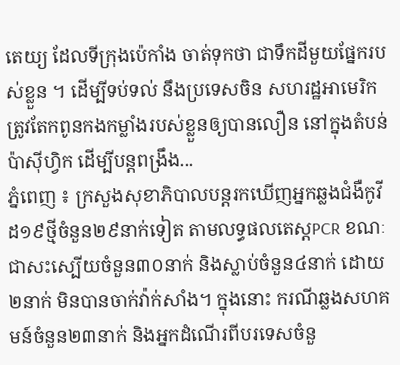តេយ្យ ដែលទីក្រុងប៉េកាំង ចាត់ទុកថា ជាទឹកដីមួយផ្នែករបស់ខ្លួន ។ ដើម្បីទប់ទល់ នឹងប្រទេសចិន សហរដ្ឋអាមេរិក ត្រូវតែកពូនកងកម្លាំងរបស់ខ្លួនឲ្យបានលឿន នៅក្នុងតំបន់ប៉ាស៊ីហ្វិក ដើម្បីបន្តពង្រឹង...
ភ្នំពេញ ៖ ក្រសួងសុខាភិបាលបន្តរកឃើញអ្នកឆ្លងជំងឺកូវីដ១៩ថ្មីចំនួន២៩នាក់ទៀត តាមលទ្ធផលតេស្តPCR ខណៈជាសះស្បើយចំនួន៣០នាក់ និងស្លាប់ចំនួន៤នាក់ ដោយ២នាក់ មិនបានចាក់វ៉ាក់សាំង។ ក្នុងនោះ ករណីឆ្លងសហគមន៍ចំនួន២៣នាក់ និងអ្នកដំណើរពីបរទេសចំនួ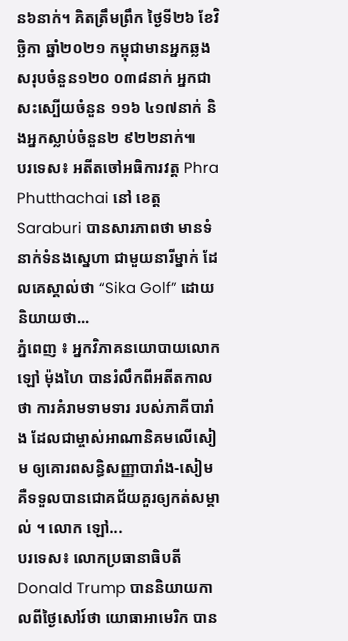ន៦នាក់។ គិតត្រឹមព្រឹក ថ្ងៃទី២៦ ខែវិច្ឆិកា ឆ្នាំ២០២១ កម្ពុជាមានអ្នកឆ្លងសរុបចំនួន១២០ ០៣៨នាក់ អ្នកជាសះស្បើយចំនួន ១១៦ ៤១៧នាក់ និងអ្នកស្លាប់ចំនួន២ ៩២២នាក់៕
បរទេស៖ អតីតចៅអធិការវត្ត Phra Phutthachai នៅ ខេត្ត Saraburi បានសារភាពថា មានទំនាក់ទំនងស្នេហា ជាមួយនារីម្នាក់ ដែលគេស្គាល់ថា “Sika Golf” ដោយនិយាយថា...
ភ្នំពេញ ៖ អ្នកវិភាគនយោបាយលោក ឡៅ ម៉ុងហៃ បានរំលឹកពីអតីតកាលថា ការគំរាមទាមទារ របស់ភាគីបារាំង ដែលជាម្ចាស់អាណានិគមលើសៀម ឲ្យគោរពសន្ធិសញ្ញាបារាំង-សៀម គឺទទួលបានជោគជ័យគួរឲ្យកត់សម្គាល់ ។ លោក ឡៅ...
បរទេស៖ លោកប្រធានាធិបតី Donald Trump បាននិយាយកាលពីថ្ងៃសៅរ៍ថា យោធាអាមេរិក បាន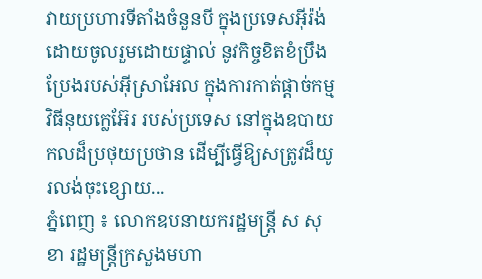វាយប្រហារទីតាំងចំនួនបី ក្នុងប្រទេសអ៊ីរ៉ង់ ដោយចូលរួមដោយផ្ទាល់ នូវកិច្ចខិតខំប្រឹងប្រែងរបស់អ៊ីស្រាអែល ក្នុងការកាត់ផ្តាច់កម្មវិធីនុយក្លេអ៊ែរ របស់ប្រទេស នៅក្នុងឧបាយកលដ៏ប្រថុយប្រថាន ដើម្បីធ្វើឱ្យសត្រូវដ៏យូរលង់ចុះខ្សោយ...
ភ្នំពេញ ៖ លោកឧបនាយករដ្ឋមន្ដ្រី ស សុខា រដ្ឋមន្ដ្រីក្រសួងមហា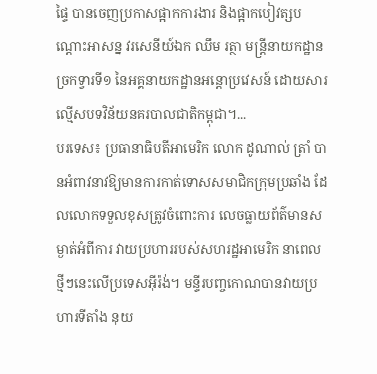ផ្ទៃ បានចេញប្រកាសផ្អាកការងារ និងផ្អាកបៀវត្សបណ្ដោះអាសន្ន វរសេនីយ៍ឯក ឈឹម រត្ថា មន្ដ្រីនាយកដ្ឋានច្រកទ្វារទី១ នៃអគ្គនាយកដ្ឋានអន្ដោប្រវេសន៍ ដោយសារល្មើសបទវិន័យនគរបាលជាតិកម្ពុជា។...
បរទេស៖ ប្រធានាធិបតីអាមេរិក លោក ដូណាល់ ត្រាំ បានអំពាវនាវឱ្យមានការកាត់ទោសសមាជិកក្រុមប្រឆាំង ដែលលោកទទួលខុសត្រូវចំពោះការ លេចធ្លាយព័ត៌មានសម្ងាត់អំពីការ វាយប្រហាររបស់សហរដ្ឋអាមេរិក នាពេលថ្មីៗនេះលើប្រទេសអ៊ីរ៉ង់។ មន្ទីរបញ្ចកោណបានវាយប្រហារទីតាំង នុយ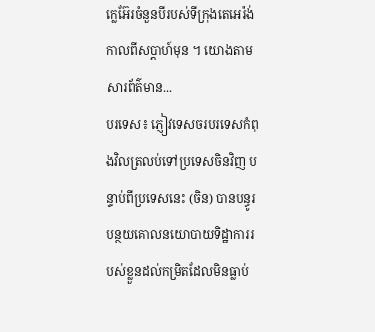ក្លេអ៊ែរចំនួនបីរបស់ទីក្រុងតេអេរ៉ង់កាលពីសប្តាហ៍មុន ។ យោងតាមសារព័ត៌មាន...
បរទេស៖ ភ្ញៀវទេសចរបរទេសកំពុងវិលត្រលប់ទៅប្រទេសចិនវិញ បន្ទាប់ពីប្រទេសនេះ (ចិន) បានបន្ធូរបន្ថយគោលនយោបាយទិដ្ឋាការរបស់ខ្លួនដល់កម្រិតដែលមិនធ្លាប់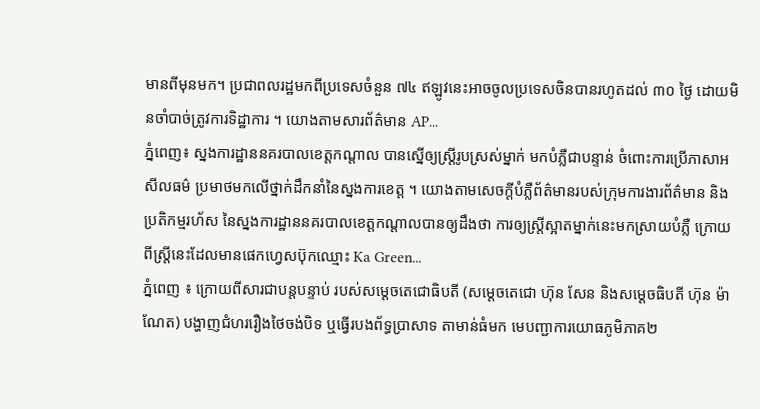មានពីមុនមក។ ប្រជាពលរដ្ឋមកពីប្រទេសចំនួន ៧៤ ឥឡូវនេះអាចចូលប្រទេសចិនបានរហូតដល់ ៣០ ថ្ងៃ ដោយមិនចាំបាច់ត្រូវការទិដ្ឋាការ ។ យោងតាមសារព័ត៌មាន AP...
ភ្នំពេញ៖ ស្នងការដ្ឋាននគរបាលខេត្តកណ្តាល បានស្នើឲ្យស្រ្តីរូបស្រស់ម្នាក់ មកបំភ្លឺជាបន្ទាន់ ចំពោះការប្រើភាសាអសីលធម៌ ប្រមាថមកលើថ្នាក់ដឹកនាំនៃស្នងការខេត្ត ។ យោងតាមសេចក្តីបំភ្លឺព័ត៌មានរបស់ក្រុមការងារព័ត៌មាន និងប្រតិកម្មរហ័ស នៃស្នងការដ្ឋាននគរបាលខេត្តកណ្តាលបានឲ្យដឹងថា ការឲ្យស្រ្តីស្អាតម្នាក់នេះមកស្រាយបំភ្លឺ ក្រោយពីស្រ្តីនេះដែលមានផេកហ្វេសប៊ុកឈ្មោះ Ka Green...
ភ្នំពេញ ៖ ក្រោយពីសារជាបន្តបន្ទាប់ របស់សម្ដេចតេជោធិបតី (សម្ដេចតេជោ ហ៊ុន សែន និងសម្ដេចធិបតី ហ៊ុន ម៉ាណែត) បង្ហាញជំហររឿងថៃចង់បិទ ឬធ្វើរបងព័ទ្ធប្រាសាទ តាមាន់ធំមក មេបញ្ជាការយោធភូមិភាគ២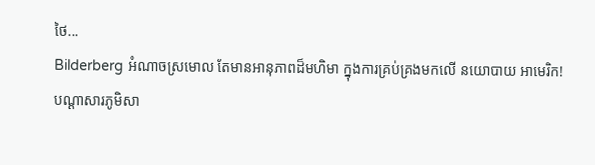ថៃ...
Bilderberg អំណាចស្រមោល តែមានអានុភាពដ៏មហិមា ក្នុងការគ្រប់គ្រងមកលើ នយោបាយ អាមេរិក!
បណ្ដាសារភូមិសា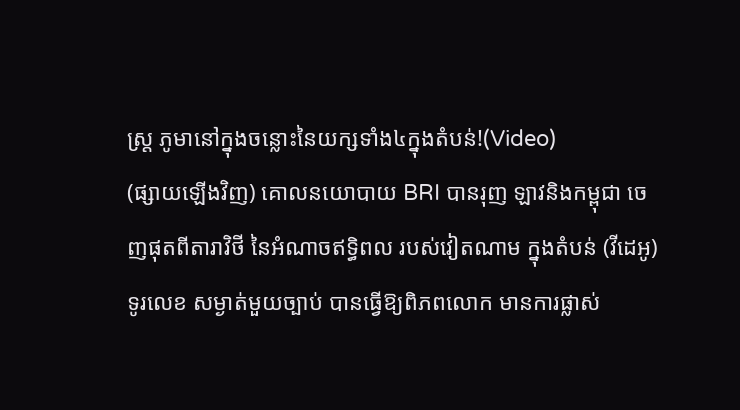ស្រ្ត ភូមានៅក្នុងចន្លោះនៃយក្សទាំង៤ក្នុងតំបន់!(Video)
(ផ្សាយឡើងវិញ) គោលនយោបាយ BRI បានរុញ ឡាវនិងកម្ពុជា ចេញផុតពីតារាវិថី នៃអំណាចឥទ្ធិពល របស់វៀតណាម ក្នុងតំបន់ (វីដេអូ)
ទូរលេខ សម្ងាត់មួយច្បាប់ បានធ្វើឱ្យពិភពលោក មានការផ្លាស់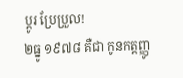ប្ដូរ ប្រែប្រួល!
២ធ្នូ ១៩៧៨ គឺជា កូនកត្តញ្ញូ